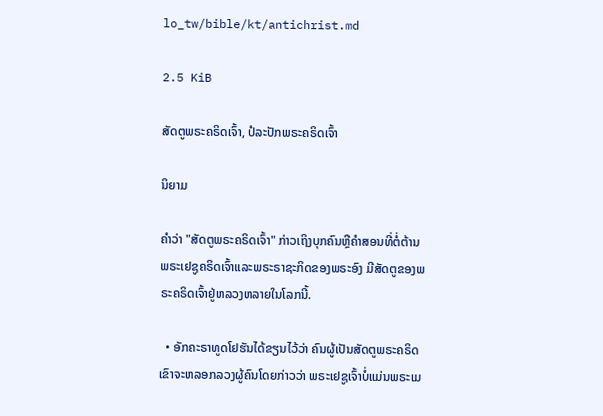lo_tw/bible/kt/antichrist.md

2.5 KiB

ສັດຕູພຣະຄຣິດເຈົ້າ, ປໍລະປັກພຣະຄຣິດເຈົ້າ

ນິຍາມ

ຄຳວ່າ "ສັດຕູພຣະຄຣິດເຈົ້າ" ກ່າວເຖິງບຸກຄົນຫຼືຄຳສອນທີ່ຕໍ່ຕ້ານພຣະເຢຊູຄຣິດເຈົ້າແລະພຣະຣາຊະກິດຂອງພຣະອົງ ມີສັດຕູຂອງພຣະຄຣິດເຈົ້າຢູ່ຫລວງຫລາຍໃນໂລກນີ້.

  • ອັກຄະຣາທູດໂຢຮັນໄດ້ຂຽນໄວ້ວ່າ ຄົນຜູ້ເປັນສັດຕູພຣະຄຣິດ ເຂົາຈະຫລອກລວງຜູ້ຄົນໂດຍກ່າວວ່າ ພຣະເຢຊູເຈົ້າບໍ່ແມ່ນພຣະເມ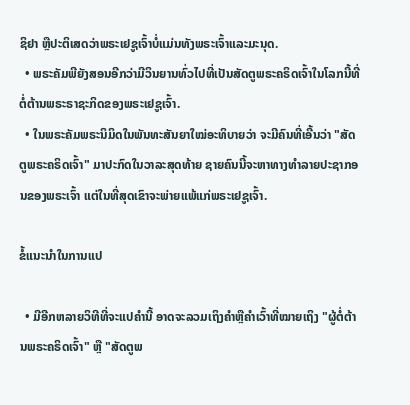ຊິຢາ ຫຼືປະຕິເສດວ່າພຣະເຢຊູເຈົ້າບໍ່ແມ່ນທັງພຣະເຈົ້າແລະມະນຸດ.
  • ພຣະຄັມພີຍັງສອນອີກວ່າມີວິນຍານທົ່ວໄປທີ່ເປັນສັດຕູພຣະຄຣິດເຈົ້າໃນໂລກນີ້ທີ່ຕໍ່ຕ້ານພຣະຣາຊະກິດຂອງພຣະເຢຊູເຈົ້າ.
  • ໃນພຣະຄັມພຣະນິມິດໃນພັນທະສັນຍາໃໝ່ອະທິບາຍວ່າ ຈະມີຄົນທີ່ເອີ້ນວ່າ "ສັດຕູພຣະຄຣິດເຈົ້າ" ມາປະກົດໃນວາລະສຸດທ້າຍ ຊາຍຄົນນີ້ຈະຫາທາງທຳລາຍປະຊາກອນຂອງພຣະເຈົ້າ ແຕ່ໃນທີ່ສຸດເຂົາຈະພ່າຍແພ້ແກ່ພຣະເຢຊູເຈົ້າ.

ຂໍ້ແນະນຳໃນການແປ

  • ມີອີກຫລາຍວິທີທີ່ຈະແປຄຳນີ້ ອາດຈະລວມເຖິງຄຳຫຼືຄຳເວົ້າທີ່ໝາຍເຖິງ "ຜູ້ຕໍ່ຕ້ານພຣະຄຣິດເຈົ້າ" ຫຼື "ສັດຕູພ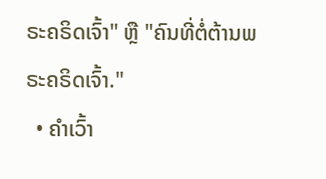ຣະຄຣິດເຈົ້າ" ຫຼື "ຄົນທີ່ຕໍ່ຕ້ານພຣະຄຣິດເຈົ້າ."
  • ຄຳເວົ້າ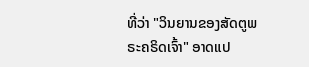ທີ່ວ່າ "ວິນຍານຂອງສັດຕູພຣະຄຣິດເຈົ້າ" ອາດແປ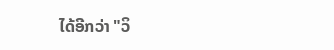ໄດ້ອີກວ່າ "ວິ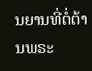ນຍານທີ່ຕໍ່ຕ້ານພຣະ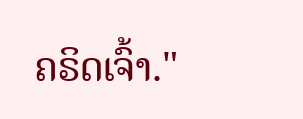ຄຣິດເຈົ້າ."